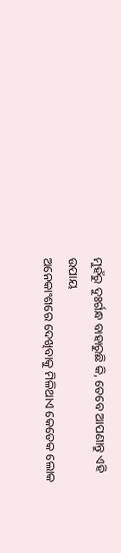ମୁହଁରୁ ଦୁଃର୍ଗନ୍ଧ ବାହାରୁଛି କି, ତେବେ ଆପଣାନ୍ତୁ ଏହି ଉପାୟ
ଅନେକାଂଶରେ ଦେଖିବାକୁ ମିଳିଥାଏ କେତେକ ଲୋକ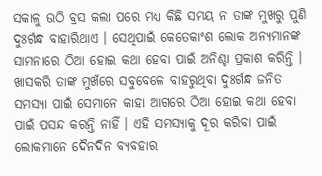ସକାଳୁ ଉଠି ବ୍ରସ କଲା ପରେ ମଧ୍ୟ କିଛି ସମୟ ନ ତାଙ୍କ ମୁଖରୁ ପୁଣି ଦୁଃର୍ଗନ୍ଧ ବାହାରିଥାଏ । ସେଥିପାଇଁ କେତେକାଂଶ ଲୋକ ଅନ୍ୟମାନଙ୍କ ସାମନାରେ ଠିଆ ହୋଇ କଥା ହେବା ପାଇଁ ଅନିଶ୍ଚା ପ୍ରକାଶ କରିନ୍ତି । ଖାସକରି ତାଙ୍କ ମୁଖଁରେ ସବୁବେଳେ ବାହରୁଥିବା ଦୁଃର୍ଗନ୍ଧ ଜନିତ ସମସ୍ୟା ପାଇଁ ସେମାନେ କାହା ଆଗରେ ଠିଆ ହୋଇ କଥା ହେବା ପାଇଁ ପସନ୍ଦ କରନ୍ତି ନାହିଁ । ଏହି ସମସ୍ୟାକୁ ଦୂର କରିବା ପାଇଁ ଲୋକମାନେ ଦୈନଦିନ ବ୍ୟବହାର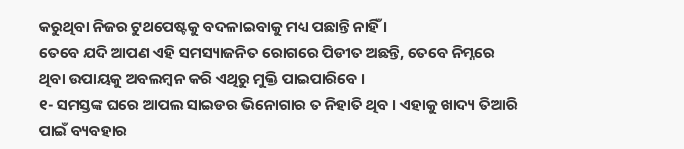କରୁଥିବା ନିଜର ଟୁଥପେଷ୍ଟକୁ ବଦଳାଇବାକୁ ମଧ୍ୟ ପଛାନ୍ତି ନାହିଁ ।
ତେବେ ଯଦି ଆପଣ ଏହି ସମସ୍ୟାଜନିତ ରୋଗରେ ପିଡୀତ ଅଛନ୍ତି, ତେବେ ନିମ୍ନରେ ଥିବା ଉପାୟକୁ ଅବଲମ୍ବନ କରି ଏଥିରୁ ମୁକ୍ତି ପାଇପାରିବେ ।
୧- ସମସ୍ତଙ୍କ ଘରେ ଆପଲ ସାଇଡର ଭିନୋଗାର ତ ନିହାତି ଥିବ । ଏହାକୁ ଖାଦ୍ୟ ତିଆରି ପାଇଁ ବ୍ୟବହାର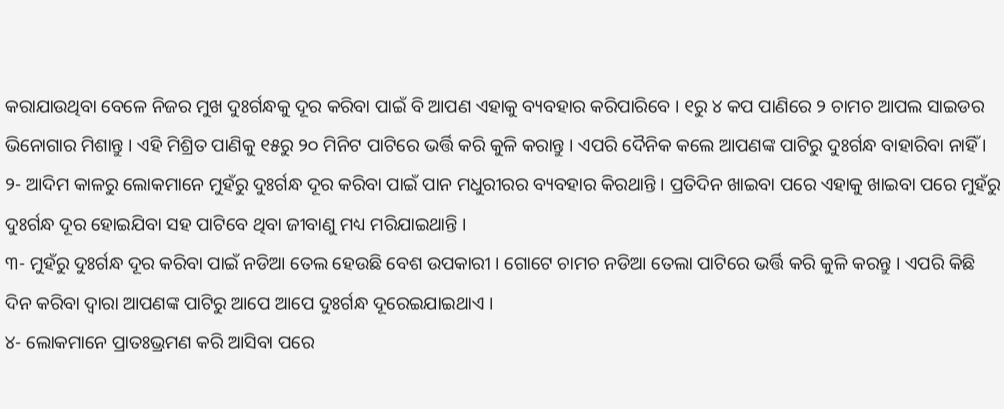କରାଯାଉଥିବା ବେଳେ ନିଜର ମୁଖ ଦୁଃର୍ଗନ୍ଧକୁ ଦୂର କରିବା ପାଇଁ ବି ଆପଣ ଏହାକୁ ବ୍ୟବହାର କରିପାରିବେ । ୧ରୁ ୪ କପ ପାଣିରେ ୨ ଚାମଚ ଆପଲ ସାଇଡର ଭିନୋଗାର ମିଶାନ୍ତୁ । ଏହି ମିଶ୍ରିତ ପାଣିକୁ ୧୫ରୁ ୨୦ ମିନିଟ ପାଟିରେ ଭର୍ତ୍ତି କରି କୁଳି କରାନ୍ତୁ । ଏପରି ଦୈନିକ କଲେ ଆପଣଙ୍କ ପାଟିରୁ ଦୁଃର୍ଗନ୍ଧ ବାହାରିବା ନାହିଁ ।
୨- ଆଦିମ କାଳରୁ ଲୋକମାନେ ମୁହଁରୁ ଦୁଃର୍ଗନ୍ଧ ଦୂର କରିବା ପାଇଁ ପାନ ମଧୁରୀରର ବ୍ୟବହାର କିରଥାନ୍ତି । ପ୍ରତିଦିନ ଖାଇବା ପରେ ଏହାକୁ ଖାଇବା ପରେ ମୁହଁରୁ ଦୁଃର୍ଗନ୍ଧ ଦୂର ହୋଇଯିବା ସହ ପାଟିବେ ଥିବା ଜୀବାଣୁ ମଧ୍ୟ ମରିଯାଇଥାନ୍ତି ।
୩- ମୁହଁରୁ ଦୁଃର୍ଗନ୍ଧ ଦୂର କରିବା ପାଇଁ ନଡିଆ ତେଲ ହେଉଛି ବେଶ ଉପକାରୀ । ଗୋଟେ ଚାମଚ ନଡିଆ ତେଲା ପାଟିରେ ଭର୍ତ୍ତି କରି କୁଳି କରନ୍ତୁ । ଏପରି କିଛି ଦିନ କରିବା ଦ୍ୱାରା ଆପଣଙ୍କ ପାଟିରୁ ଆପେ ଆପେ ଦୁଃର୍ଗନ୍ଧ ଦୂରେଇଯାଇଥାଏ ।
୪- ଲୋକମାନେ ପ୍ରାତଃଭ୍ରମଣ କରି ଆସିବା ପରେ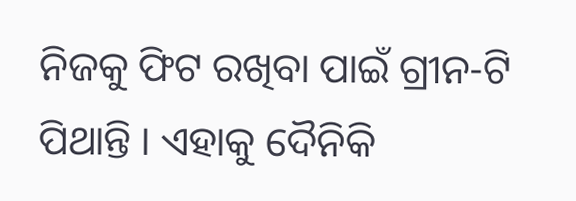ନିଜକୁ ଫିଟ ରଖିବା ପାଇଁ ଗ୍ରୀନ-ଟି ପିଥାନ୍ତି । ଏହାକୁ ଦୈନିକି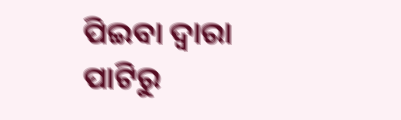ପିଇବା ଦ୍ୱାରା ପାଟିରୁ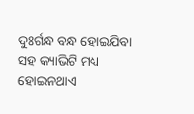ଦୁଃର୍ଗନ୍ଧ ବନ୍ଧ ହୋଇଯିବା ସହ କ୍ୟାଭିଟି ମଧ୍ୟ ହୋଇନଥାଏ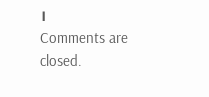।
Comments are closed.